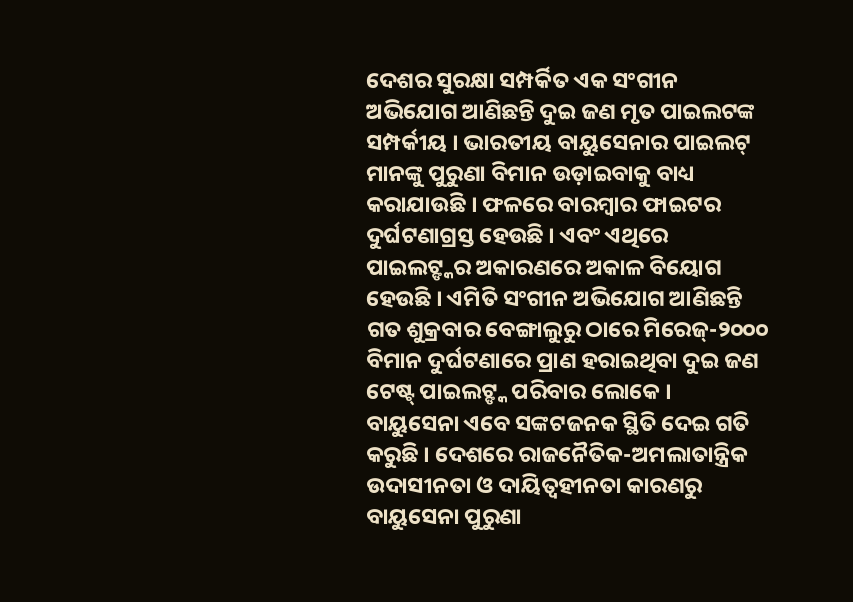ଦେଶର ସୁରକ୍ଷା ସମ୍ପର୍କିତ ଏକ ସଂଗୀନ ଅଭିଯୋଗ ଆଣିଛନ୍ତି ଦୁଇ ଜଣ ମୃତ ପାଇଲଟଙ୍କ ସମ୍ପର୍କୀୟ । ଭାରତୀୟ ବାୟୁସେନାର ପାଇଲଟ୍ ମାନଙ୍କୁ ପୁରୁଣା ବିମାନ ଉଡ଼ାଇବାକୁ ବାଧ୍ୟ କରାଯାଉଛି । ଫଳରେ ବାରମ୍ବାର ଫାଇଟର ଦୁର୍ଘଟଣାଗ୍ରସ୍ତ ହେଉଛି । ଏବଂ ଏଥିରେ ପାଇଲଟ୍ଙ୍କର ଅକାରଣରେ ଅକାଳ ବିୟୋଗ ହେଉଛି । ଏମିତି ସଂଗୀନ ଅଭିଯୋଗ ଆଣିଛନ୍ତି ଗତ ଶୁକ୍ରବାର ବେଙ୍ଗାଲୁରୁ ଠାରେ ମିରେଜ୍-୨୦୦୦ ବିମାନ ଦୁର୍ଘଟଣାରେ ପ୍ରାଣ ହରାଇଥିବା ଦୁଇ ଜଣ ଟେଷ୍ଟ୍ ପାଇଲଟ୍ଙ୍କ ପରିବାର ଲୋକେ ।
ବାୟୁସେନା ଏବେ ସଙ୍କଟଜନକ ସ୍ଥିତି ଦେଇ ଗତି କରୁଛି । ଦେଶରେ ରାଜନୈତିକ-ଅମଲାତାନ୍ତ୍ରିକ ଉଦାସୀନତା ଓ ଦାୟିତ୍ୱହୀନତା କାରଣରୁ ବାୟୁସେନା ପୁରୁଣା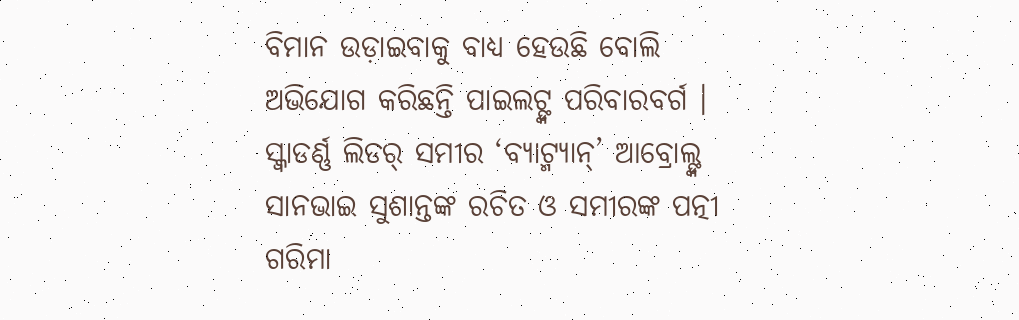ବିମାନ ଉଡ଼ାଇବାକୁ ବାଧ୍ୟ ହେଉଛି ବୋଲି ଅଭିଯୋଗ କରିଛନ୍ତି ପାଇଲଟ୍ଙ୍କ ପରିବାରବର୍ଗ ।
ସ୍କ୍ଵାଡର୍ଣ୍ଣ ଲିଡର୍ ସମୀର ‘ବ୍ୟାଟ୍ମ୍ୟାନ୍’ ଆବ୍ରୋଲ୍ଙ୍କ ସାନଭାଇ ସୁଶାନ୍ତଙ୍କ ରଚିତ ଓ ସମୀରଙ୍କ ପତ୍ନୀ ଗରିମା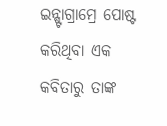ଇନ୍ଷ୍ଟାଗ୍ରାମ୍ରେ ପୋଷ୍ଟ କରିଥିବା ଏକ କବିତାରୁ ତାଙ୍କ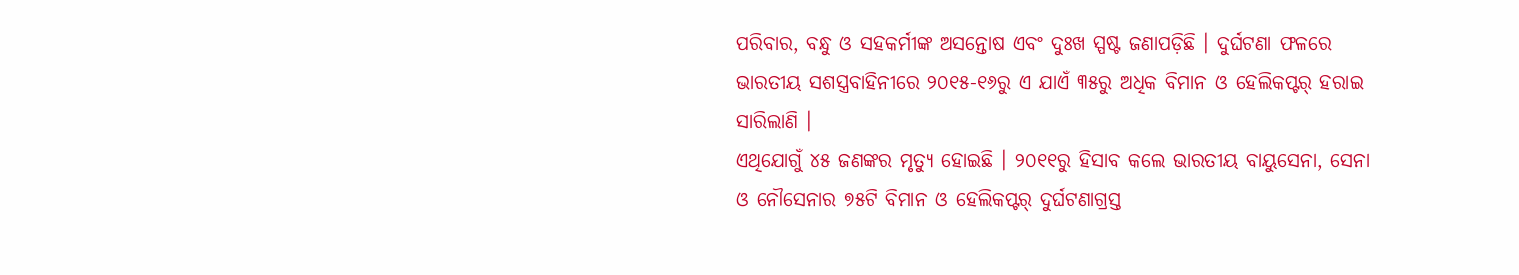ପରିବାର, ବନ୍ଧୁ ଓ ସହକର୍ମୀଙ୍କ ଅସନ୍ତୋଷ ଏବଂ ଦୁଃଖ ସ୍ପଷ୍ଟ ଜଣାପଡ଼ିଛି । ଦୁର୍ଘଟଣା ଫଳରେ ଭାରତୀୟ ସଶସ୍ତ୍ରବାହିନୀରେ ୨୦୧୫-୧୬ରୁ ଏ ଯାଏଁ ୩୫ରୁ ଅଧିକ ବିମାନ ଓ ହେଲିକପ୍ଟର୍ ହରାଇ ସାରିଲାଣି ।
ଏଥିଯୋଗୁଁ ୪୫ ଜଣଙ୍କର ମୃତ୍ୟୁ ହୋଇଛି । ୨୦୧୧ରୁ ହିସାବ କଲେ ଭାରତୀୟ ବାୟୁସେନା, ସେନା ଓ ନୌସେନାର ୭୫ଟି ବିମାନ ଓ ହେଲିକପ୍ଟର୍ ଦୁର୍ଘଟଣାଗ୍ରସ୍ତ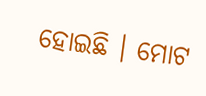ହୋଇଛି । ମୋଟ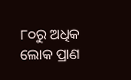୮୦ରୁ ଅଧିକ ଲୋକ ପ୍ରାଣ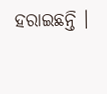ହରାଇଛନ୍ତି ।